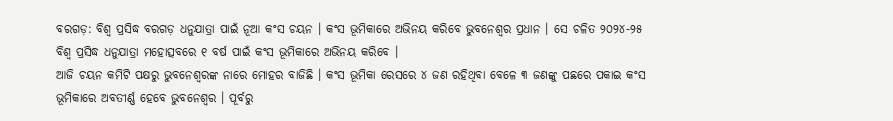ବରଗଡ଼: ବିଶ୍ଵ ପ୍ରସିଦ୍ଧ ବରଗଡ଼ ଧନୁଯାତ୍ରା ପାଇଁ ନୂଆ କଂସ ଚୟନ । କଂସ ଭୂମିକାରେ ଅଭିନୟ କରିବେ ଭୁବନେଶ୍ୱର ପ୍ରଧାନ । ସେ ଚଳିତ ୨୦୨୪-୨୫ ବିଶ୍ଵ ପ୍ରସିଦ୍ଧ ଧନୁଯାତ୍ରା ମହୋତ୍ସବରେ ୧ ବର୍ଷ ପାଇଁ କଂସ ଭୂମିକାରେ ଅଭିନୟ କରିବେ ।
ଆଜି ଚୟନ କମିଟି ପକ୍ଷରୁ ଭୁବନେଶ୍ବରଙ୍କ ନାରେ ମୋହର ବାଜିଛି । କଂସ ଭୂମିକା ରେସରେ ୪ ଜଣ ରହିଥିବା ବେଳେ ୩ ଜଣଙ୍କୁ ପଛରେ ପକାଇ କଂସ ଭୂମିକାରେ ଅବତୀର୍ଣ୍ଣ ହେବେ ଭୁବନେଶ୍ୱର । ପୂର୍ବରୁ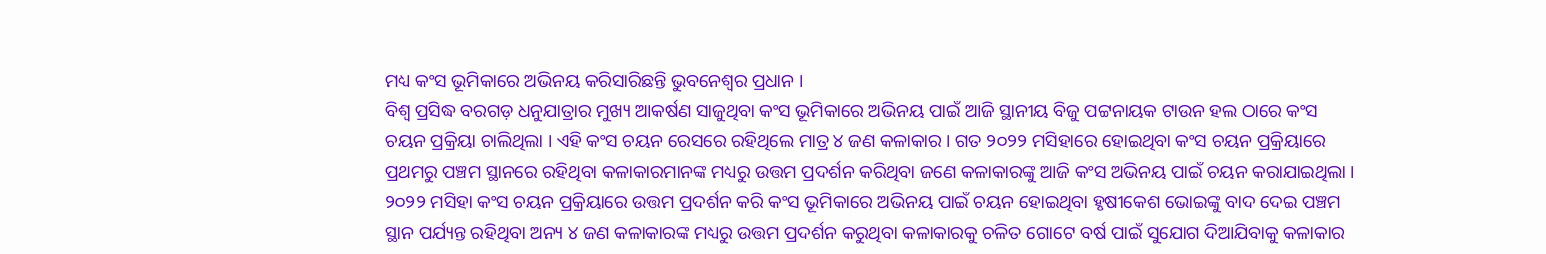ମଧ୍ୟ କଂସ ଭୂମିକାରେ ଅଭିନୟ କରିସାରିଛନ୍ତି ଭୁବନେଶ୍ୱର ପ୍ରଧାନ ।
ବିଶ୍ଵ ପ୍ରସିଦ୍ଧ ବରଗଡ଼ ଧନୁଯାତ୍ରାର ମୁଖ୍ୟ ଆକର୍ଷଣ ସାଜୁଥିବା କଂସ ଭୂମିକାରେ ଅଭିନୟ ପାଇଁ ଆଜି ସ୍ଥାନୀୟ ବିଜୁ ପଟ୍ଟନାୟକ ଟାଉନ ହଲ ଠାରେ କଂସ ଚୟନ ପ୍ରକ୍ରିୟା ଚାଲିଥିଲା । ଏହି କଂସ ଚୟନ ରେସରେ ରହିଥିଲେ ମାତ୍ର ୪ ଜଣ କଳାକାର । ଗତ ୨୦୨୨ ମସିହାରେ ହୋଇଥିବା କଂସ ଚୟନ ପ୍ରକ୍ରିୟାରେ ପ୍ରଥମରୁ ପଞ୍ଚମ ସ୍ଥାନରେ ରହିଥିବା କଳାକାରମାନଙ୍କ ମଧ୍ୟରୁ ଉତ୍ତମ ପ୍ରଦର୍ଶନ କରିଥିବା ଜଣେ କଳାକାରଙ୍କୁ ଆଜି କଂସ ଅଭିନୟ ପାଇଁ ଚୟନ କରାଯାଇଥିଲା । ୨୦୨୨ ମସିହା କଂସ ଚୟନ ପ୍ରକ୍ରିୟାରେ ଉତ୍ତମ ପ୍ରଦର୍ଶନ କରି କଂସ ଭୂମିକାରେ ଅଭିନୟ ପାଇଁ ଚୟନ ହୋଇଥିବା ହୃଷୀକେଶ ଭୋଇଙ୍କୁ ବାଦ ଦେଇ ପଞ୍ଚମ ସ୍ଥାନ ପର୍ଯ୍ୟନ୍ତ ରହିଥିବା ଅନ୍ୟ ୪ ଜଣ କଳାକାରଙ୍କ ମଧ୍ୟରୁ ଉତ୍ତମ ପ୍ରଦର୍ଶନ କରୁଥିବା କଳାକାରକୁ ଚଳିତ ଗୋଟେ ବର୍ଷ ପାଇଁ ସୁଯୋଗ ଦିଆଯିବାକୁ କଳାକାର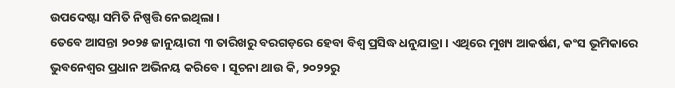ଉପଦେଷ୍ଟା ସମିତି ନିଷ୍ପତ୍ତି ନେଇଥିଲା ।
ତେବେ ଆସନ୍ତା ୨୦୨୫ ଜାନୁୟାରୀ ୩ ତାରିଖରୁ ବରଗଡ଼ରେ ହେବା ବିଶ୍ୱ ପ୍ରସିଦ୍ଧ ଧନୁଯାତ୍ରା । ଏଥିରେ ମୁଖ୍ୟ ଆକର୍ଷଣ, କଂସ ଭୂମିକାରେ ଭୁବନେଶ୍ୱର ପ୍ରଧାନ ଅଭିନୟ କରିବେ । ସୂଚନା ଥାଉ କି, ୨୦୨୨ରୁ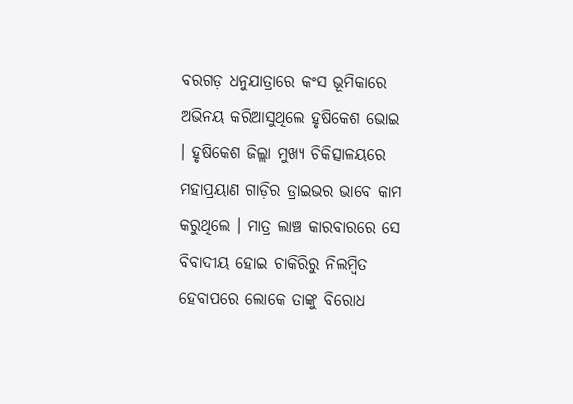ବରଗଡ଼ ଧନୁଯାତ୍ରାରେ କଂସ ଭୂମିକାରେ ଅଭିନୟ କରିଆସୁଥିଲେ ହୃଷିକେଶ ଭୋଇ । ହୃଷିକେଶ ଜିଲ୍ଲା ମୁଖ୍ୟ ଚିକିତ୍ସାଳୟରେ ମହାପ୍ରୟାଣ ଗାଡ଼ିର ଡ୍ରାଇଭର ଭାବେ କାମ କରୁଥିଲେ । ମାତ୍ର ଲାଞ୍ଚ କାରବାରରେ ସେ ବିବାଦୀୟ ହୋଇ ଚାକିରିରୁ ନିଲମ୍ବିତ ହେବାପରେ ଲୋକେ ତାଙ୍କୁ ବିରୋଧ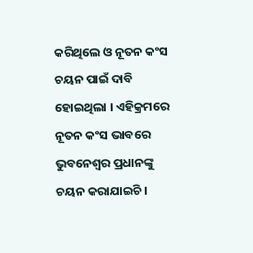କରିଥିଲେ ଓ ନୂତନ କଂସ ଚୟନ ପାଇଁ ଦାବି ହୋଇଥିଲା । ଏହିକ୍ରମରେ ନୂତନ କଂସ ଭାବରେ ଭୁବନେଶ୍ୱର ପ୍ରଧାନଙ୍କୁ ଚୟନ କରାଯାଇଚି ।